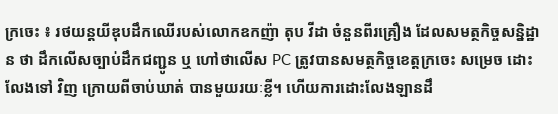ក្រចេះ ៖ រថយន្តយីឌុបដឹកឈើរបស់លោកឧកញ៉ា តុប វីដា ចំនួនពីរគ្រឿង ដែលសមត្ថកិច្ចសន្និដ្ឋាន ថា ដឹកលើសច្បាប់ដឹកជញ្ជូន ឬ ហៅថាលើស PC ត្រូវបានសមត្ថកិច្ចខេត្តក្រចេះ សម្រេច ដោះលែងទៅ វិញ ក្រោយពីចាប់ឃាត់ បានមួយរយៈខ្លី។ ហើយការដោះលែងឡានដឹ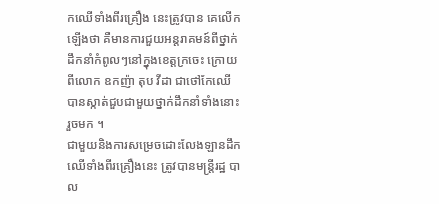កឈើទាំងពីរគ្រឿង នេះត្រូវបាន គេលើកឡើងថា គឺមានការជួយអន្តរាគមន៍ពីថ្នាក់ដឹកនាំកំពូលៗនៅក្នុងខេត្តក្រចេះ ក្រោយ ពីលោក ឧកញ៉ា តុប វីដា ជាថៅកែឈើ បានស្កាត់ជួបជាមួយថ្នាក់ដឹកនាំទាំងនោះរួចមក ។
ជាមួយនិងការសម្រេចដោះលែងឡានដឹកឈើទាំងពីរគ្រឿងនេះ ត្រូវបានមន្ត្រីរដ្ឋ បាល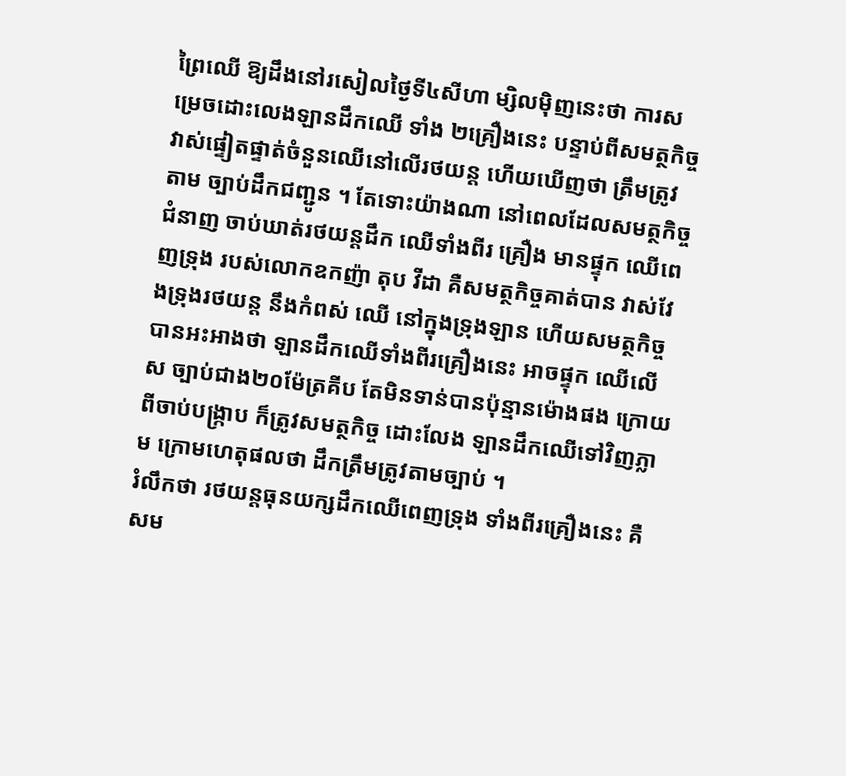ព្រៃឈើ ឱ្យដឹងនៅរសៀលថ្ងៃទី៤សីហា ម្សិលម៉ិញនេះថា ការសម្រេចដោះលេងឡានដឹកឈើ ទាំង ២គ្រឿងនេះ បន្ទាប់ពីសមត្ថកិច្ចវាស់ផ្ទៀតផ្ទាត់ចំនួនឈើនៅលើរថយន្ត ហើយឃើញថា ត្រឹមត្រូវតាម ច្បាប់ដឹកជញ្ជូន ។ តែទោះយ៉ាងណា នៅពេលដែលសមត្ថកិច្ចជំនាញ ចាប់ឃាត់រថយន្តដឹក ឈើទាំងពីរ គ្រឿង មានផ្ទុក ឈើពេញទ្រុង របស់លោកឧកញ៉ា តុប វីដា គឺសមត្ថកិច្ចគាត់បាន វាស់វែងទ្រុងរថយន្ត នឹងកំពស់ ឈើ នៅក្នុងទ្រុងឡាន ហើយសមត្ថកិច្ចបានអះអាងថា ឡានដឹកឈើទាំងពីរគ្រឿងនេះ អាចផ្ទុក ឈើលើស ច្បាប់ជាង២០ម៉ែត្រគីប តែមិនទាន់បានប៉ុន្មានម៉ោងផង ក្រោយពីចាប់បង្ក្រាប ក៏ត្រូវសមត្ថកិច្ច ដោះលែង ឡានដឹកឈើទៅវិញភ្លាម ក្រោមហេតុផលថា ដឹកត្រឹមត្រូវតាមច្បាប់ ។
រំលឹកថា រថយន្តធុនយក្សដឹកឈើពេញទ្រុង ទាំងពីរគ្រឿងនេះ គឺសម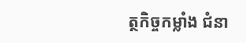ត្ថកិច្ចកម្លាំង ជំនា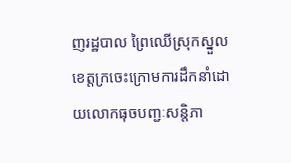ញរដ្ឋបាល ព្រៃឈើស្រុកស្នួលខេត្តក្រចេះក្រោមការដឹកនាំដោយលោកធុចបញ្ជៈសន្តិភា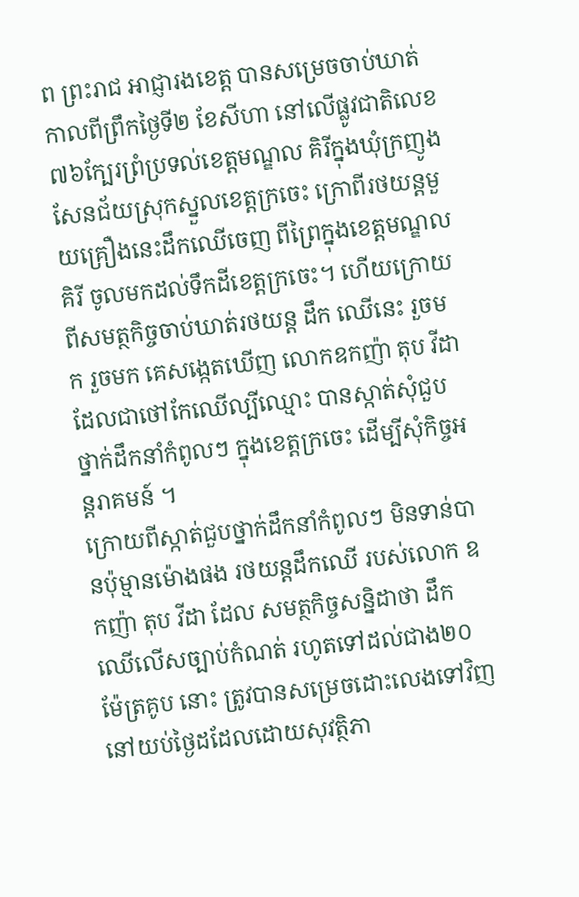ព ព្រះរាជ អាជ្ញារងខេត្ត បានសម្រេចចាប់ឃាត់ កាលពីព្រឹកថ្ងៃទី២ ខែសីហា នៅលើផ្លូវជាតិលេខ៧៦ក្បែរព្រំប្រទល់ខេត្តមណ្ឌល គិរីក្នុងឃុំក្រញូងសែនជ័យស្រុកស្នួលខេត្តក្រចេះ ក្រោពីរថយន្តមួយគ្រឿងនេះដឹកឈើចេញ ពីព្រៃក្នុងខេត្តមណ្ឌលគិរី ចូលមកដល់ទឹកដីខេត្តក្រចេះ។ ហើយក្រោយពីសមត្ថកិច្ចចាប់ឃាត់រថយន្ត ដឹក ឈើនេះ រួចមក រួចមក គេសង្កេតឃើញ លោកឧកញ៉ា តុប វីដា ដែលជាថៅកែឈើល្បីឈ្មោះ បានស្កាត់សុំជួប ថ្នាក់ដឹកនាំកំពូលៗ ក្នុងខេត្តក្រចេះ ដើម្បីសុំកិច្ចអន្តរាគមន៍ ។
ក្រោយពីស្កាត់ជួបថ្នាក់ដឹកនាំកំពូលៗ មិនទាន់បានប៉ុម្មានម៉ោងផង រថយន្តដឹកឈើ របស់លោក ឧកញ៉ា តុប វីដា ដែល សមត្ថកិច្ចសន្និដាថា ដឹកឈើលើសច្បាប់កំណត់ រហូតទៅដល់ជាង២០ម៉ែត្រគូប នោះ ត្រូវបានសម្រេចដោះលេងទៅវិញ នៅយប់ថ្ងៃដដែលដោយសុវត្ថិភា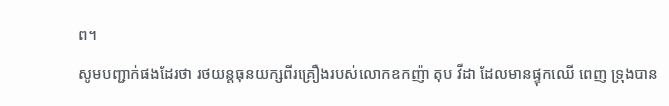ព។
សូមបញ្ជាក់ផងដែរថា រថយន្តធុនយក្សពីរគ្រឿងរបស់លោកឧកញ៉ា តុប វីដា ដែលមានផ្ទុកឈើ ពេញ ទ្រុងបាន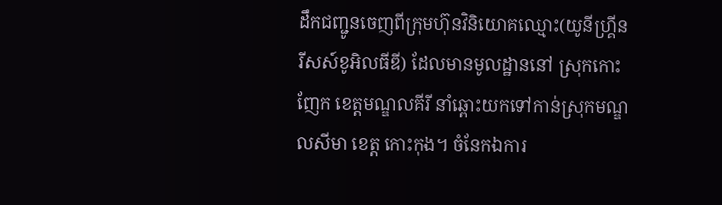ដឹកជញ្ជូនចេញពីក្រុមហ៊ុនវិនិយោគឈ្មោះ(យូនីហ្គ្រីនរីសស៍ខូអិលធីឌី) ដែលមានមូលដ្ឋាននៅ ស្រុកកោះញែក ខេត្តមណ្ឌលគីរី នាំឆ្ពោះយកទៅកាន់ស្រុកមណ្ឌលសីមា ខេត្ត កោះកុង។ ចំនែកឯការ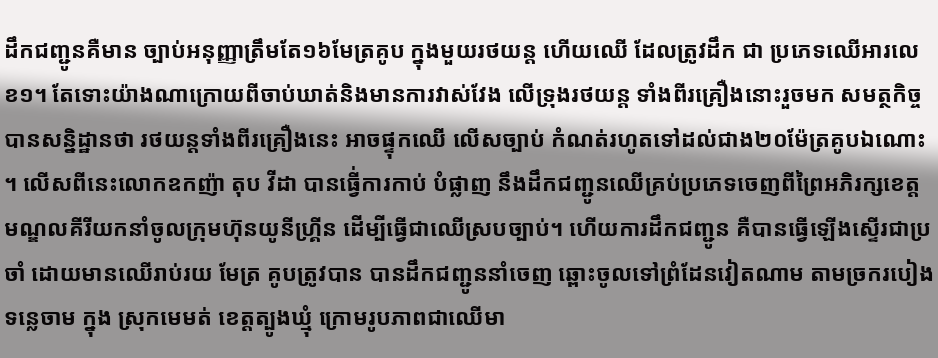ដឹកជញ្ជូនគឺមាន ច្បាប់អនុញ្ញាត្រឹមតែ១៦មែត្រគូប ក្នុងមួយរថយន្ត ហើយឈើ ដែលត្រូវដឹក ជា ប្រភេទឈើអារលេខ១។ តែទោះយ៉ាងណាក្រោយពីចាប់ឃាត់និងមានការវាស់វែង លើទ្រុងរថយន្ត ទាំងពីរគ្រឿងនោះរួចមក សមត្ថកិច្ចបានសន្និដ្ឋានថា រថយន្តទាំងពីរគ្រឿងនេះ អាចផ្ទុកឈើ លើសច្បាប់ កំណត់រហូតទៅដល់ជាង២០ម៉ែត្រគូបឯណោះ ។ លើសពីនេះលោកឧកញ៉ា តុប វីដា បានធ្វើ់ការកាប់ បំផ្លាញ នឹងដឹកជញ្ជូនឈើគ្រប់ប្រភេទចេញពីព្រៃអភិរក្សខេត្តមណ្ឌលគីរីយកនាំចូលក្រុមហ៊ុនយូនីហ្គ្រីន ដើម្បីធ្វើជាឈើស្របច្បាប់។ ហើយការដឹកជញ្ជូន គឺបានធ្វើឡើងស្ទើរជាប្រចាំ ដោយមានឈើរាប់រយ មែត្រ គូបត្រូវបាន បានដឹកជញ្ជូននាំចេញ ឆ្ពោះចូលទៅព្រំដែនវៀតណាម តាមច្រករបៀងទន្លេចាម ក្នុង ស្រុកមេមត់ ខេត្តត្បូងឃ្មុំ ក្រោមរូបភាពជាឈើមា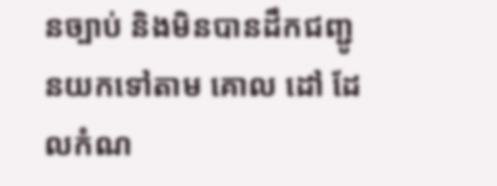នច្បាប់ និងមិនបានដឹកជញ្ជូនយកទៅតាម គោល ដៅ ដែលកំណ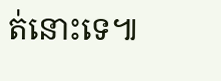ត់នោះទេ៕